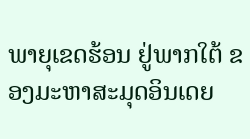ພາຍຸເຂດຮ້ອນ ຢູ່ພາກໃຕ້ ຂອງມະຫາສະມຸດອິນເດຍ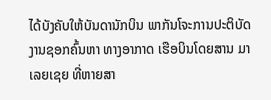ໄດ້ບັງຄັບໃຫ້ບັນດານັກບິນ ພາກັນໂຈະການປະຕິບັດ
ງານຊອກຄົ້ນຫາ ທາງອາກາດ ເຮືອບິນໂດຍສານ ມາ
ເລຍເຊຍ ທີ່ຫາຍສາ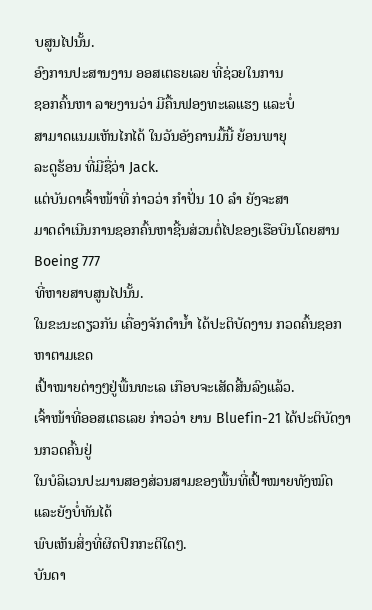ບສູນໄປນັ້ນ.
ອົງການປະສານງານ ອອສເຕຣຍເລຍ ທີ່ຊ່ວຍໃນການ
ຊອກຄົ້ນຫາ ລາຍງານວ່າ ມີຄື້ນຟອງທະເລແຮງ ແລະບໍ່
ສາມາດແນມເຫັນໄກໄດ້ ໃນວັນອັງຄານມື້ນີ້ ຍ້ອນພາຍຸ
ລະດູຮ້ອນ ທີ່ມີຊື່ວ່າ Jack.
ແຕ່ບັນດາເຈົ້າໜ້າທີ່ ກ່າວວ່າ ກຳປັ່ນ 10 ລຳ ຍັງຈະສາ
ມາດດຳເນີນການຊອກຄົ້ນຫາຊີ້ນສ່ວນຕໍ່ໄປຂອງເຮືອບິນໂດຍສານ Boeing 777
ທີ່ຫາຍສາບສູນໄປນັ້ນ.
ໃນຂະນະດຽວກັນ ເຄື່ອງຈັກດຳນໍ້າ ໄດ້ປະຕິບັດງານ ກວດຄົ້ນຊອກຫາຕາມເຂດ
ເປົ້າໝາຍຕ່າງໆຢູ່ພື້ນທະເລ ເກືອບຈະເສັດສີ້ນລົງແລ້ວ.
ເຈົ້າໜ້າທີ່ອອສເຕຣເລຍ ກ່າວວ່າ ຍານ Bluefin-21 ໄດ້ປະຕິບັດງານກວດຄົ້ນຢູ່
ໃນບໍລິເວນປະມານສອງສ່ວນສາມຂອງພື້ນທີ່ເປົ້າໝາຍທັງໝົດ ແລະຍັງບໍ່ທັນໄດ້
ພົບເຫັນສິ່ງທີ່ຜິດປົກກະຕິໃດໆ.
ບັນດາ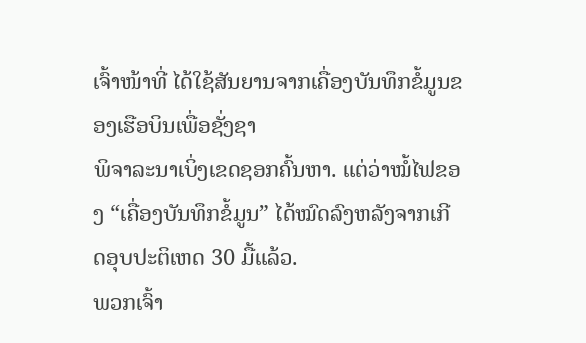ເຈົ້າໜ້າທີ່ ໄດ້ໃຊ້ສັນຍານຈາກເຄື່ອງບັນທຶກຂໍ້ມູນຂອງເຮືອບິນເພື່ອຊັ່ງຊາ
ພິຈາລະນາເບິ່ງເຂດຊອກຄົ້ນຫາ. ແຕ່ວ່າໝໍ້ໄຟຂອງ “ເຄື່ອງບັນທຶກຂໍ້ມູນ” ໄດ້ໝົດລົງຫລັງຈາກເກີດອຸບປະຕິເຫດ 30 ມື້ແລ້ວ.
ພວກເຈົ້າ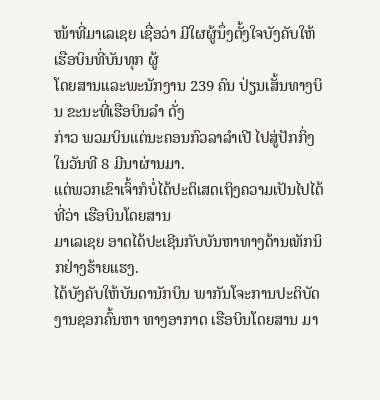ໜ້າທີ່ມາເລເຊຍ ເຊື່ອວ່າ ມີໃຜຜູ້ນຶ່ງຕັ້ງໃຈບັງຄັບໃຫ້ເຮືອບິນທີ່ບັນທຸກ ຜູ້
ໂດຍສານແລະພະນັກງານ 239 ຄົນ ປ່ຽນເສັ້ນທາງບິນ ຂະນະທີ່ເຮືອບິນລຳ ດັ່ງ
ກ່າວ ພວມບິນແຕ່ນະຄອນກົວລາລຳເປີ ໄປສູ່ປັກກິ່ງ ໃນວັນທີ 8 ມີນາຜ່ານມາ.
ແຕ່ພວກເຂົາເຈົ້າກໍບໍ່ໄດ້ປະຕິເສດເຖິງຄວາມເປັນໄປໄດ້ທີ່ວ່າ ເຮືອບິນໂດຍສານ
ມາເລເຊຍ ອາດໄດ້ປະເຊີນກັບບັນຫາທາງດ້ານເທັກນິກຢ່າງຮ້າຍແຮງ.
ໄດ້ບັງຄັບໃຫ້ບັນດານັກບິນ ພາກັນໂຈະການປະຕິບັດ
ງານຊອກຄົ້ນຫາ ທາງອາກາດ ເຮືອບິນໂດຍສານ ມາ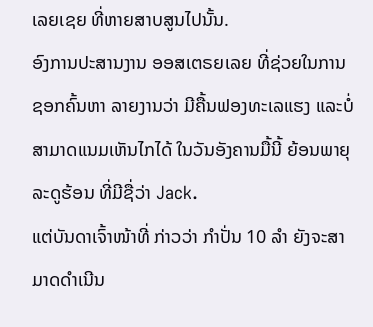ເລຍເຊຍ ທີ່ຫາຍສາບສູນໄປນັ້ນ.
ອົງການປະສານງານ ອອສເຕຣຍເລຍ ທີ່ຊ່ວຍໃນການ
ຊອກຄົ້ນຫາ ລາຍງານວ່າ ມີຄື້ນຟອງທະເລແຮງ ແລະບໍ່
ສາມາດແນມເຫັນໄກໄດ້ ໃນວັນອັງຄານມື້ນີ້ ຍ້ອນພາຍຸ
ລະດູຮ້ອນ ທີ່ມີຊື່ວ່າ Jack.
ແຕ່ບັນດາເຈົ້າໜ້າທີ່ ກ່າວວ່າ ກຳປັ່ນ 10 ລຳ ຍັງຈະສາ
ມາດດຳເນີນ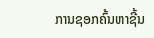ການຊອກຄົ້ນຫາຊີ້ນ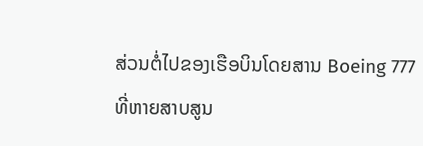ສ່ວນຕໍ່ໄປຂອງເຮືອບິນໂດຍສານ Boeing 777
ທີ່ຫາຍສາບສູນ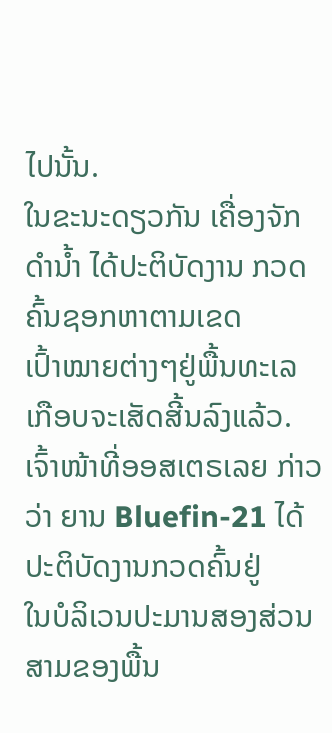ໄປນັ້ນ.
ໃນຂະນະດຽວກັນ ເຄື່ອງຈັກດຳນໍ້າ ໄດ້ປະຕິບັດງານ ກວດຄົ້ນຊອກຫາຕາມເຂດ
ເປົ້າໝາຍຕ່າງໆຢູ່ພື້ນທະເລ ເກືອບຈະເສັດສີ້ນລົງແລ້ວ.
ເຈົ້າໜ້າທີ່ອອສເຕຣເລຍ ກ່າວວ່າ ຍານ Bluefin-21 ໄດ້ປະຕິບັດງານກວດຄົ້ນຢູ່
ໃນບໍລິເວນປະມານສອງສ່ວນສາມຂອງພື້ນ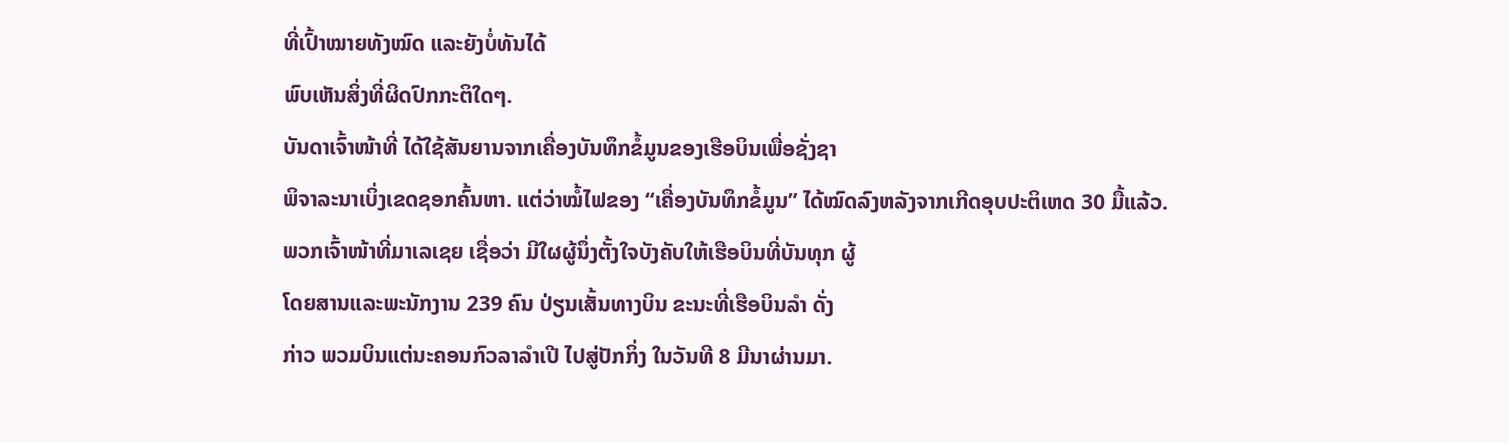ທີ່ເປົ້າໝາຍທັງໝົດ ແລະຍັງບໍ່ທັນໄດ້
ພົບເຫັນສິ່ງທີ່ຜິດປົກກະຕິໃດໆ.
ບັນດາເຈົ້າໜ້າທີ່ ໄດ້ໃຊ້ສັນຍານຈາກເຄື່ອງບັນທຶກຂໍ້ມູນຂອງເຮືອບິນເພື່ອຊັ່ງຊາ
ພິຈາລະນາເບິ່ງເຂດຊອກຄົ້ນຫາ. ແຕ່ວ່າໝໍ້ໄຟຂອງ “ເຄື່ອງບັນທຶກຂໍ້ມູນ” ໄດ້ໝົດລົງຫລັງຈາກເກີດອຸບປະຕິເຫດ 30 ມື້ແລ້ວ.
ພວກເຈົ້າໜ້າທີ່ມາເລເຊຍ ເຊື່ອວ່າ ມີໃຜຜູ້ນຶ່ງຕັ້ງໃຈບັງຄັບໃຫ້ເຮືອບິນທີ່ບັນທຸກ ຜູ້
ໂດຍສານແລະພະນັກງານ 239 ຄົນ ປ່ຽນເສັ້ນທາງບິນ ຂະນະທີ່ເຮືອບິນລຳ ດັ່ງ
ກ່າວ ພວມບິນແຕ່ນະຄອນກົວລາລຳເປີ ໄປສູ່ປັກກິ່ງ ໃນວັນທີ 8 ມີນາຜ່ານມາ.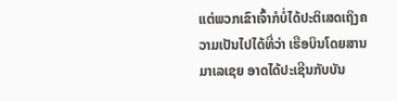ແຕ່ພວກເຂົາເຈົ້າກໍບໍ່ໄດ້ປະຕິເສດເຖິງຄວາມເປັນໄປໄດ້ທີ່ວ່າ ເຮືອບິນໂດຍສານ
ມາເລເຊຍ ອາດໄດ້ປະເຊີນກັບບັນ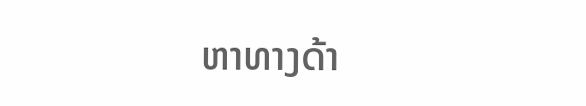ຫາທາງດ້າ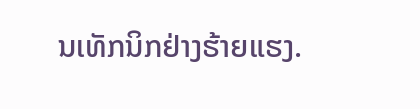ນເທັກນິກຢ່າງຮ້າຍແຮງ.